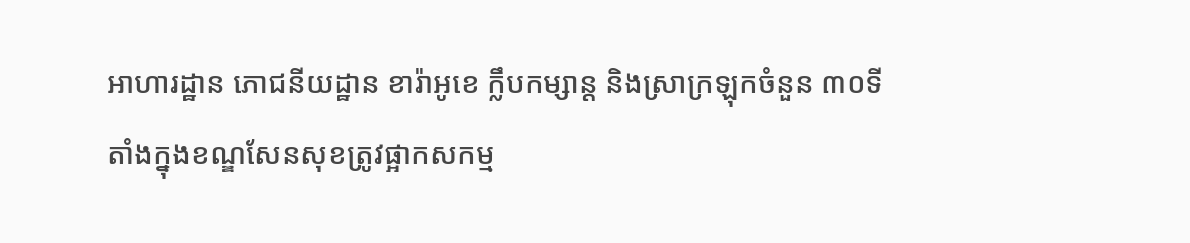អាហារដ្ឋាន ភោជនីយដ្ឋាន ខារ៉ាអូខេ ក្លឹបកម្សាន្ត និងស្រាក្រឡុកចំនួន ៣០ទីតាំងក្នុងខណ្ឌសែនសុខត្រូវផ្អាកសកម្ម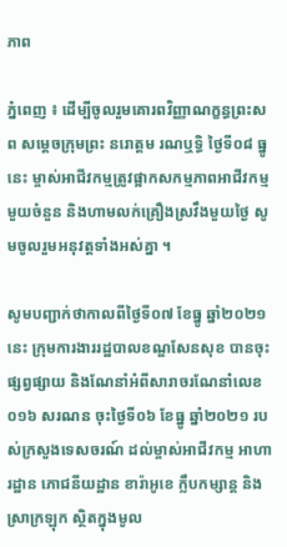ភាព

ភ្នំពេញ ៖ ដើម្បីចូលរួមគោរពវិញ្ញាណក្ខន្ធព្រះសព សម្តេចក្រុមព្រះ នរោត្តម រណឬទ្ធិ ថ្ងៃទី០៨ ធ្នូនេះ ម្ចាស់អាជីវកម្មត្រូវផ្អាកសកម្មភាពអាជីវកម្មមួយចំនួន និងហាមលក់គ្រឿងស្រវឹងមួយថ្ងៃ សូមចូលរួមអនុវត្តទាំងអស់គ្នា ។

សូមបញ្ជាក់ថាកាលពីថ្ងៃទី០៧ ខែធ្នូ ឆ្នាំ២០២១នេះ ក្រុមការងាររដ្ឋបាលខណ្ឌសែនសុខ បានចុះផ្សព្វផ្សាយ និងណែនាំអំពីសារាចរណែនាំលេខ ០១៦ សរណន ចុះថ្ងៃទី០៦ ខែធ្នូ ឆ្នាំ២០២១ របស់ក្រសួងទេសចរណ៍ ដល់ម្ចាស់អាជីវកម្ម អាហារដ្ឋាន ភោជនីយដ្ឋាន ខារ៉ាអូខេ ក្លឹបកម្សាន្ត និងស្រាក្រឡុក ស្ថិតក្នុងមូល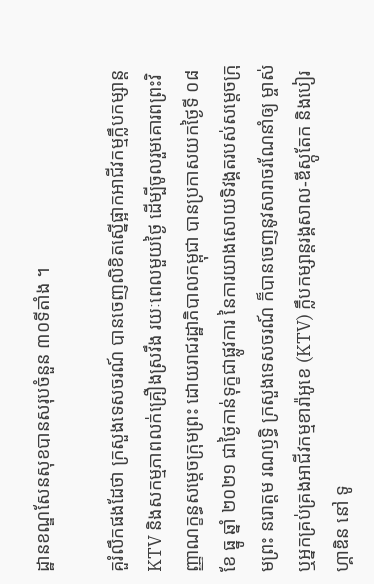ដ្ឋានខណ្ឌសែនសុខបានសរុបចំនួន ៣០ទីតាំង ។

គួរំលឹកផងដែថា ក្រសួងទេសចរណ៍ បានចេញលិខិតស្នើផ្អាកអាជីវកម្មក្លឹបកម្សាន្ត KTV និងសកម្មភាពលក់គ្រឿងស្រវឹង រយៈពេលមួយថ្ងៃ ដើម្បីចូលរួមគោរពព្រះវិញ្ញាណក្ខន្ធសម្តេចក្រុមព្រះ ដោយរាជរដ្ឋាភិបាលកម្ពុជា បានប្រកាសយកថ្ងៃទី ០៨ ខែ ធ្នូ ឆ្នាំ ២០២១ ជាថ្ងៃកាន់ទុក្ខជាផ្លូវការ នៃការយាងសោយទិវង្គតរបស់សម្តេចក្រុមព្រះ នរោត្តម រណឫទ្ធិ ក្រសួងទេសចរណ៍ ក៏បានចេញនូវសារាចរណែនាំឲ្យ ម្ចាស់ ឬអ្នកគ្រប់គ្រងអាជីវកម្មខារ៉ាអូខេ (KTV) ក្លឹបកម្សាន្តរង្គសាល-ឌីស្កូតែក និងបៀរហ្គាឌិន នៅ ទូ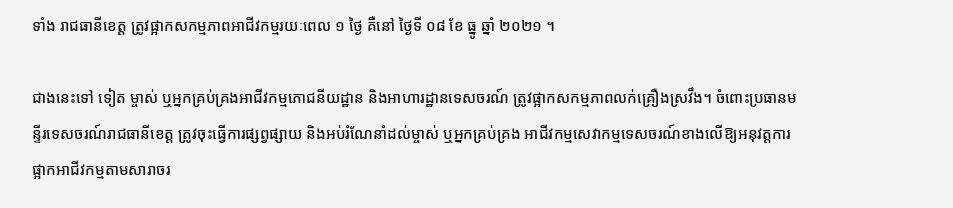ទាំង រាជធានីខេត្ត ត្រូវផ្អាកសកម្មភាពអាជីវកម្មរយៈពេល ១ ថ្ងៃ គឺនៅ ថ្ងៃទី ០៨ ខែ ធ្នូ ឆ្នាំ ២០២១ ។

ជាងនេះទៅ ទៀត ម្ចាស់ ឬអ្នកគ្រប់គ្រងអាជីវកម្មភោជនីយដ្ឋាន និងអាហារដ្ឋានទេសចរណ៍ ត្រូវផ្អាកសកម្មភាពលក់គ្រឿងស្រវឹង។ ចំពោះប្រធានមន្ទីរទេសចរណ៍រាជធានីខេត្ត ត្រូវចុះធ្វើការផ្សព្វផ្សាយ និងអប់រំណែនាំដល់ម្ចាស់ ឬអ្នកគ្រប់គ្រង អាជីវកម្មសេវាកម្មទេសចរណ៍ខាងលើឱ្យអនុវត្តការផ្អាកអាជីវកម្មតាមសារាចរ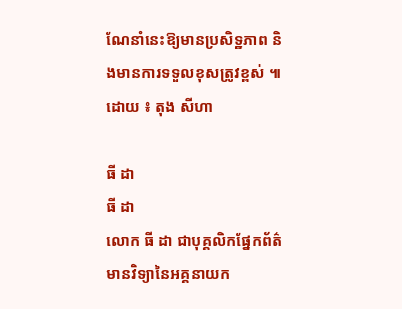ណែនាំនេះឱ្យមានប្រសិទ្ឋភាព និងមានការទទួលខុសត្រូវខ្ពស់ ៕ ដោយ ៖ តុង សីហា

ធី ដា
ធី ដា
លោក ធី ដា ជាបុគ្គលិកផ្នែកព័ត៌មានវិទ្យានៃអគ្គនាយក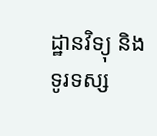ដ្ឋានវិទ្យុ និងទូរទស្ស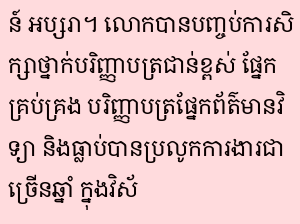ន៍ អប្សរា។ លោកបានបញ្ចប់ការសិក្សាថ្នាក់បរិញ្ញាបត្រជាន់ខ្ពស់ ផ្នែកគ្រប់គ្រង បរិញ្ញាបត្រផ្នែកព័ត៌មានវិទ្យា និងធ្លាប់បានប្រលូកការងារជាច្រើនឆ្នាំ ក្នុងវិស័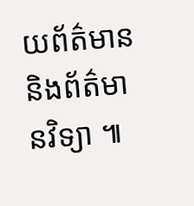យព័ត៌មាន និងព័ត៌មានវិទ្យា ៕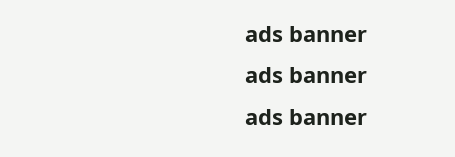ads banner
ads banner
ads banner